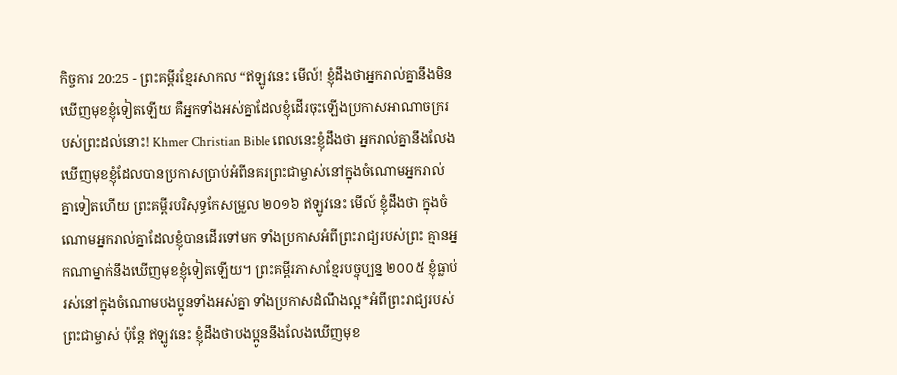កិច្ចការ 20:25 - ព្រះគម្ពីរខ្មែរសាកល “ឥឡូវនេះ មើល៍! ខ្ញុំដឹងថាអ្នករាល់គ្នានឹងមិនឃើញមុខខ្ញុំទៀតឡើយ គឺអ្នកទាំងអស់គ្នាដែលខ្ញុំដើរចុះឡើងប្រកាសអាណាចក្ររបស់ព្រះដល់នោះ! Khmer Christian Bible ពេលនេះខ្ញុំដឹងថា អ្នករាល់គ្នានឹងលែងឃើញមុខខ្ញុំដែលបានប្រកាសប្រាប់អំពីនគរព្រះជាម្ចាស់នៅក្នុងចំណោមអ្នករាល់គ្នាទៀតហើយ ព្រះគម្ពីរបរិសុទ្ធកែសម្រួល ២០១៦ ឥឡូវនេះ មើល៍ ខ្ញុំដឹងថា ក្នុងចំណោមអ្នករាល់គ្នាដែលខ្ញុំបានដើរទៅមក ទាំងប្រកាសអំពីព្រះរាជ្យរបស់ព្រះ គ្មានអ្នកណាម្នាក់នឹងឃើញមុខខ្ញុំទៀតឡើយ។ ព្រះគម្ពីរភាសាខ្មែរបច្ចុប្បន្ន ២០០៥ ខ្ញុំធ្លាប់រស់នៅក្នុងចំណោមបងប្អូនទាំងអស់គ្នា ទាំងប្រកាសដំណឹងល្អ*អំពីព្រះរាជ្យរបស់ព្រះជាម្ចាស់ ប៉ុន្តែ ឥឡូវនេះ ខ្ញុំដឹងថាបងប្អូននឹងលែងឃើញមុខ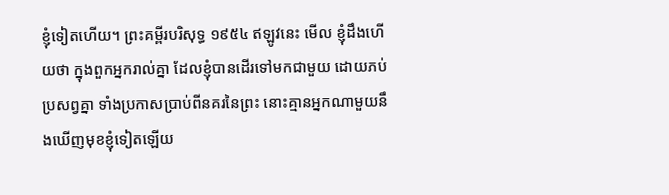ខ្ញុំទៀតហើយ។ ព្រះគម្ពីរបរិសុទ្ធ ១៩៥៤ ឥឡូវនេះ មើល ខ្ញុំដឹងហើយថា ក្នុងពួកអ្នករាល់គ្នា ដែលខ្ញុំបានដើរទៅមកជាមួយ ដោយភប់ប្រសព្វគ្នា ទាំងប្រកាសប្រាប់ពីនគរនៃព្រះ នោះគ្មានអ្នកណាមួយនឹងឃើញមុខខ្ញុំទៀតឡើយ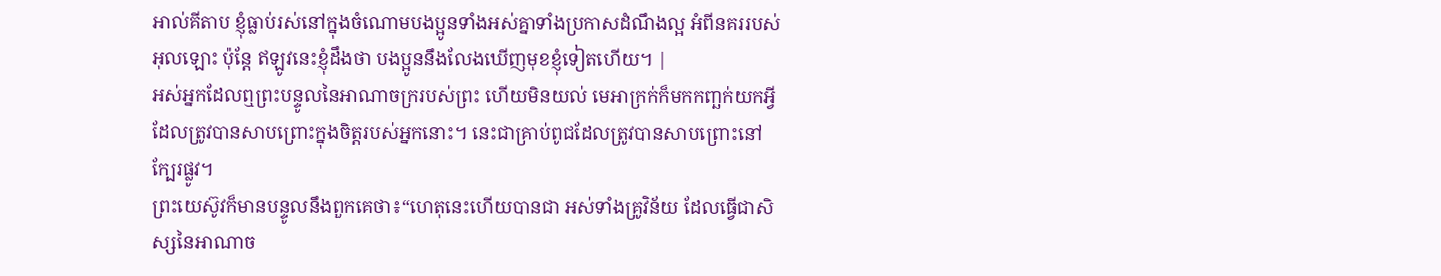អាល់គីតាប ខ្ញុំធ្លាប់រស់នៅក្នុងចំណោមបងប្អូនទាំងអស់គ្នាទាំងប្រកាសដំណឹងល្អ អំពីនគររបស់អុលឡោះ ប៉ុន្ដែ ឥឡូវនេះខ្ញុំដឹងថា បងប្អូននឹងលែងឃើញមុខខ្ញុំទៀតហើយ។ |
អស់អ្នកដែលឮព្រះបន្ទូលនៃអាណាចក្ររបស់ព្រះ ហើយមិនយល់ មេអាក្រក់ក៏មកកញ្ឆក់យកអ្វីដែលត្រូវបានសាបព្រោះក្នុងចិត្តរបស់អ្នកនោះ។ នេះជាគ្រាប់ពូជដែលត្រូវបានសាបព្រោះនៅក្បែរផ្លូវ។
ព្រះយេស៊ូវក៏មានបន្ទូលនឹងពួកគេថា៖“ហេតុនេះហើយបានជា អស់ទាំងគ្រូវិន័យ ដែលធ្វើជាសិស្សនៃអាណាច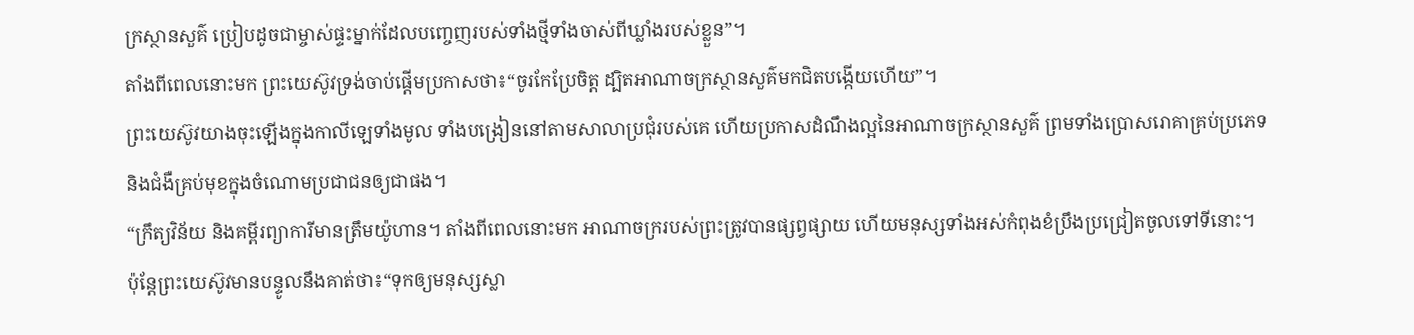ក្រស្ថានសួគ៌ ប្រៀបដូចជាម្ចាស់ផ្ទះម្នាក់ដែលបញ្ចេញរបស់ទាំងថ្មីទាំងចាស់ពីឃ្លាំងរបស់ខ្លួន”។
តាំងពីពេលនោះមក ព្រះយេស៊ូវទ្រង់ចាប់ផ្ដើមប្រកាសថា៖“ចូរកែប្រែចិត្ត ដ្បិតអាណាចក្រស្ថានសួគ៌មកជិតបង្កើយហើយ”។
ព្រះយេស៊ូវយាងចុះឡើងក្នុងកាលីឡេទាំងមូល ទាំងបង្រៀននៅតាមសាលាប្រជុំរបស់គេ ហើយប្រកាសដំណឹងល្អនៃអាណាចក្រស្ថានសួគ៌ ព្រមទាំងប្រោសរោគាគ្រប់ប្រភេទ និងជំងឺគ្រប់មុខក្នុងចំណោមប្រជាជនឲ្យជាផង។
“ក្រឹត្យវិន័យ និងគម្ពីរព្យាការីមានត្រឹមយ៉ូហាន។ តាំងពីពេលនោះមក អាណាចក្ររបស់ព្រះត្រូវបានផ្សព្វផ្សាយ ហើយមនុស្សទាំងអស់កំពុងខំប្រឹងប្រជ្រៀតចូលទៅទីនោះ។
ប៉ុន្តែព្រះយេស៊ូវមានបន្ទូលនឹងគាត់ថា៖“ទុកឲ្យមនុស្សស្លា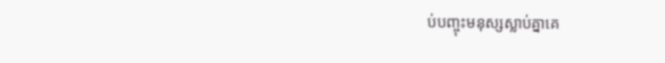ប់បញ្ចុះមនុស្សស្លាប់គ្នាគេ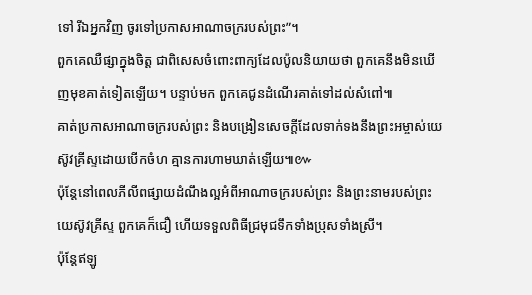ទៅ រីឯអ្នកវិញ ចូរទៅប្រកាសអាណាចក្ររបស់ព្រះ”។
ពួកគេឈឺផ្សាក្នុងចិត្ត ជាពិសេសចំពោះពាក្យដែលប៉ូលនិយាយថា ពួកគេនឹងមិនឃើញមុខគាត់ទៀតឡើយ។ បន្ទាប់មក ពួកគេជូនដំណើរគាត់ទៅដល់សំពៅ៕
គាត់ប្រកាសអាណាចក្ររបស់ព្រះ និងបង្រៀនសេចក្ដីដែលទាក់ទងនឹងព្រះអម្ចាស់យេស៊ូវគ្រីស្ទដោយបើកចំហ គ្មានការហាមឃាត់ឡើយ៕៚
ប៉ុន្តែនៅពេលភីលីពផ្សាយដំណឹងល្អអំពីអាណាចក្ររបស់ព្រះ និងព្រះនាមរបស់ព្រះយេស៊ូវគ្រីស្ទ ពួកគេក៏ជឿ ហើយទទួលពិធីជ្រមុជទឹកទាំងប្រុសទាំងស្រី។
ប៉ុន្តែឥឡូ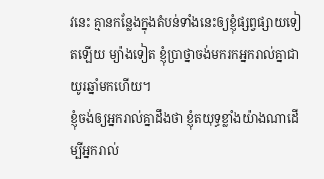វនេះ គ្មានកន្លែងក្នុងតំបន់ទាំងនេះឲ្យខ្ញុំផ្សព្វផ្សាយទៀតឡើយ ម្យ៉ាងទៀត ខ្ញុំប្រាថ្នាចង់មករកអ្នករាល់គ្នាជាយូរឆ្នាំមកហើយ។
ខ្ញុំចង់ឲ្យអ្នករាល់គ្នាដឹងថា ខ្ញុំតយុទ្ធខ្លាំងយ៉ាងណាដើម្បីអ្នករាល់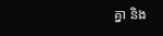គ្នា និង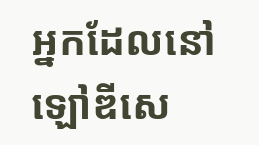អ្នកដែលនៅឡៅឌីសេ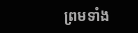ព្រមទាំង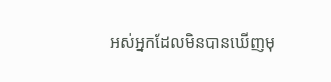អស់អ្នកដែលមិនបានឃើញមុ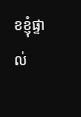ខខ្ញុំផ្ទាល់